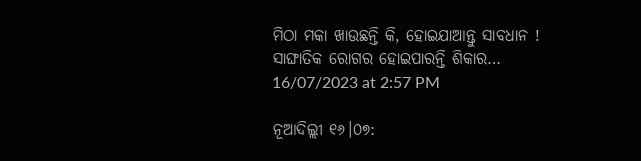ମିଠା ମକା ଖାଉଛନ୍ତି କି, ହୋଇଯାଆନ୍ତୁ ସାବଧାନ ! ସାଙ୍ଘାତିକ ରୋଗର ହୋଇପାରନ୍ତି ଶିକାର…
16/07/2023 at 2:57 PM

ନୂଆଦିଲ୍ଲୀ ୧୬।୦୭: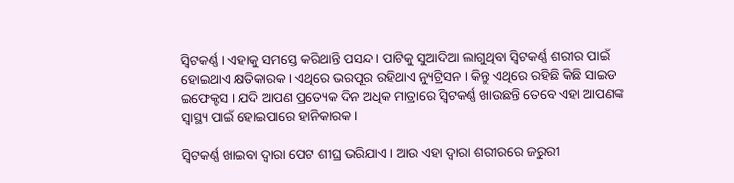ସ୍ୱିଟକର୍ଣ୍ଣ । ଏହାକୁ ସମସ୍ତେ କରିଥାନ୍ତି ପସନ୍ଦ । ପାଟିକୁ ସୁଆଦିଆ ଲାଗୁଥିବା ସ୍ୱିଟକର୍ଣ୍ଣ ଶରୀର ପାଇଁ ହୋଇଥାଏ କ୍ଷତିକାରକ । ଏଥିରେ ଭରପୂର ରହିଥାଏ ନ୍ୟୁଟ୍ରିସନ । କିନ୍ତୁ ଏଥିରେ ରହିଛି କିଛି ସାଇଡ ଇଫେକ୍ଟସ । ଯଦି ଆପଣ ପ୍ରତ୍ୟେକ ଦିନ ଅଧିକ ମାତ୍ରାରେ ସ୍ବିଟକର୍ଣ୍ଣ ଖାଉଛନ୍ତି ତେବେ ଏହା ଆପଣଙ୍କ ସ୍ୱାସ୍ଥ୍ୟ ପାଇଁ ହୋଇପାରେ ହାନିକାରକ ।

ସ୍ବିଟକର୍ଣ୍ଣ ଖାଇବା ଦ୍ୱାରା ପେଟ ଶୀଘ୍ର ଭରିଯାଏ । ଆଉ ଏହା ଦ୍ଵାରା ଶରୀରରେ ଜରୁରୀ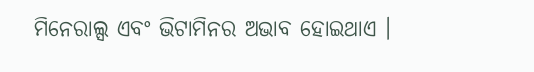ମିନେରାଲ୍ସ ଏବଂ ଭିଟାମିନର ଅଭାବ ହୋଇଥାଏ ।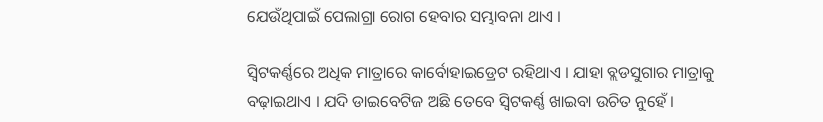ଯେଉଁଥିପାଇଁ ପେଲାଗ୍ରା ରୋଗ ହେବାର ସମ୍ଭାବନା ଥାଏ ।

ସ୍ବିଟକର୍ଣ୍ଣରେ ଅଧିକ ମାତ୍ରାରେ କାର୍ବୋହାଇଡ୍ରେଟ ରହିଥାଏ । ଯାହା ବ୍ଲଡସୁଗାର ମାତ୍ରାକୁ ବଢ଼ାଇଥାଏ । ଯଦି ଡାଇବେଟିଜ ଅଛି ତେବେ ସ୍ବିଟକର୍ଣ୍ଣ ଖାଇବା ଉଚିତ ନୁହେଁ ।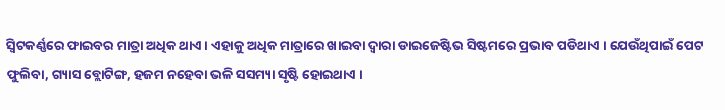ସ୍ବିଟକର୍ଣ୍ଣରେ ଫାଇବର ମାତ୍ରା ଅଧିକ ଥାଏ । ଏହାକୁ ଅଧିକ ମାତ୍ରାରେ ଖାଇବା ଦ୍ବାରା ଡାଇଜେଷ୍ଟିଭ ସିଷ୍ଟମରେ ପ୍ରଭାବ ପଡିଥାଏ । ଯେଉଁଥିପାଇଁ ପେଟ ଫୁଲିବା, ଗ୍ୟାସ ବ୍ଲୋଟିଙ୍ଗ, ହଜମ ନହେବା ଭଳି ସସମ୍ୟା ସୃଷ୍ଟି ହୋଇଥାଏ ।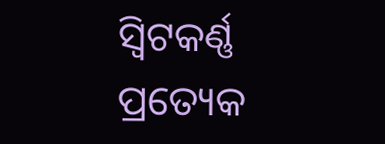ସ୍ବିଟକର୍ଣ୍ଣ ପ୍ରତ୍ୟେକ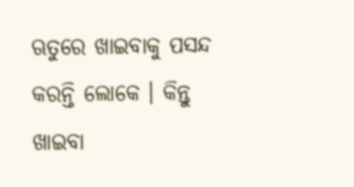ଋତୁରେ ଖାଇବାକୁ ପସନ୍ଦ କରନ୍ତି ଲୋକେ । କିନ୍ତୁ ଖାଇବା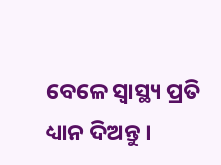ବେଳେ ସ୍ୱାସ୍ଥ୍ୟ ପ୍ରତି ଧ୍ୟାନ ଦିଅନ୍ତୁ ।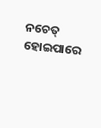ନଚେତ୍ ହୋଇପାରେ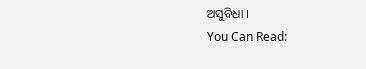ଅସୁବିଧା ।
You Can Read: